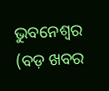ଭୁବନେଶ୍ୱର (ବଡ଼ ଖବର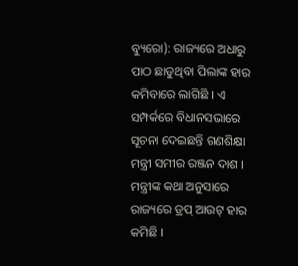ବ୍ୟୁରୋ): ରାଜ୍ୟରେ ଅଧାରୁ ପାଠ ଛାଡୁଥିବା ପିଲାଙ୍କ ହାର କମିବାରେ ଲାଗିଛି । ଏ ସମ୍ପର୍କରେ ବିଧାନସଭାରେ ସୂଚନା ଦେଇଛନ୍ତି ଗଣଶିକ୍ଷା ମନ୍ତ୍ରୀ ସମୀର ରଞ୍ଜନ ଦାଶ । ମନ୍ତ୍ରୀଙ୍କ କଥା ଅନୁସାରେ ରାଜ୍ୟରେ ଡ୍ରପ୍ ଆଉଟ୍ ହାର କମିଛି ।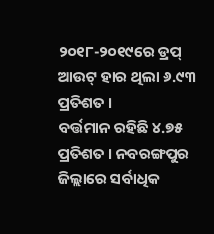୨୦୧୮-୨୦୧୯ରେ ଡ୍ରପ୍ ଆଉଟ୍ ହାର ଥିଲା ୬.୯୩ ପ୍ରତିଶତ ।
ବର୍ତ୍ତମାନ ରହିଛି ୪.୭୫ ପ୍ରତିଶତ । ନବରଙ୍ଗପୁର ଜିଲ୍ଲାରେ ସର୍ବାଧିକ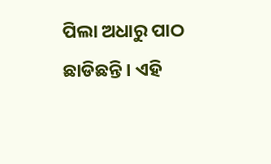ପିଲା ଅଧାରୁ ପାଠ ଛାଡିଛନ୍ତି । ଏହି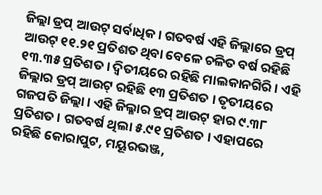ଜିଲ୍ଲା ଡ୍ରପ୍ ଆଉଟ୍ ସର୍ବାଧିକ । ଗତବର୍ଷ ଏହି ଜିଲ୍ଲାରେ ଡ୍ରପ୍ ଆଉଟ୍ ୧୧.୨୧ ପ୍ରତିଶତ ଥିବା ବେଳେ ଚଳିତ ବର୍ଷ ରହିଛି ୧୩.୩୫ ପ୍ରତିଶତ । ଦ୍ୱିତୀୟରେ ରହିଛି ମାଲକାନଗିରି । ଏହି ଜିଲ୍ଲାର ଡ୍ରପ୍ ଆଉଟ୍ ରହିଛି ୧୩ ପ୍ରତିଶତ । ତୃତୀୟରେ ଗଜପତି ଜିଲ୍ଲା । ଏହି ଜିଲ୍ଳାର ଡ୍ରପ୍ ଆଉଟ୍ ହାର ୯.୩୮ ପ୍ରତିଶତ । ଗତବର୍ଷ ଥିଲା ୫.୯୧ ପ୍ରତିଶତ । ଏହାପରେ ରହିଛି କୋରାପୁଟ, ମୟୂରଭଞ୍ଜ,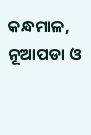କନ୍ଧମାଳ, ନୂଆପଡା ଓ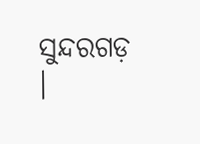ସୁନ୍ଦରଗଡ଼ ।